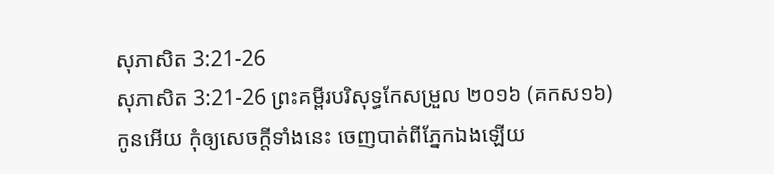សុភាសិត 3:21-26
សុភាសិត 3:21-26 ព្រះគម្ពីរបរិសុទ្ធកែសម្រួល ២០១៦ (គកស១៦)
កូនអើយ កុំឲ្យសេចក្ដីទាំងនេះ ចេញបាត់ពីភ្នែកឯងឡើយ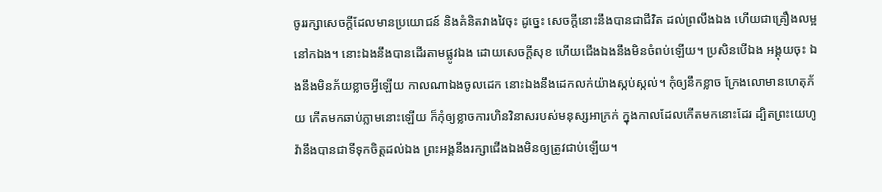ចូររក្សាសេចក្ដីដែលមានប្រយោជន៍ និងគំនិតវាងវៃចុះ ដូច្នេះ សេចក្ដីនោះនឹងបានជាជីវិត ដល់ព្រលឹងឯង ហើយជាគ្រឿងលម្អនៅកឯង។ នោះឯងនឹងបានដើរតាមផ្លូវឯង ដោយសេចក្ដីសុខ ហើយជើងឯងនឹងមិនចំពប់ឡើយ។ ប្រសិនបើឯង អង្គុយចុះ ឯងនឹងមិនភ័យខ្លាចអ្វីឡើយ កាលណាឯងចូលដេក នោះឯងនឹងដេកលក់យ៉ាងស្កប់ស្កល់។ កុំឲ្យនឹកខ្លាច ក្រែងលោមានហេតុភ័យ កើតមកឆាប់ភ្លាមនោះឡើយ ក៏កុំឲ្យខ្លាចការហិនវិនាសរបស់មនុស្សអាក្រក់ ក្នុងកាលដែលកើតមកនោះដែរ ដ្បិតព្រះយេហូវ៉ានឹងបានជាទីទុកចិត្តដល់ឯង ព្រះអង្គនឹងរក្សាជើងឯងមិនឲ្យត្រូវជាប់ឡើយ។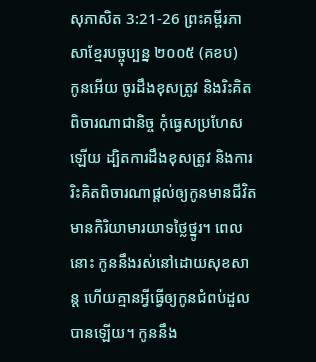សុភាសិត 3:21-26 ព្រះគម្ពីរភាសាខ្មែរបច្ចុប្បន្ន ២០០៥ (គខប)
កូនអើយ ចូរដឹងខុសត្រូវ និងរិះគិតពិចារណាជានិច្ច កុំធ្វេសប្រហែសឡើយ ដ្បិតការដឹងខុសត្រូវ និងការរិះគិតពិចារណាផ្ដល់ឲ្យកូនមានជីវិត មានកិរិយាមារយាទថ្លៃថ្នូរ។ ពេលនោះ កូននឹងរស់នៅដោយសុខសាន្ត ហើយគ្មានអ្វីធ្វើឲ្យកូនជំពប់ដួលបានឡើយ។ កូននឹង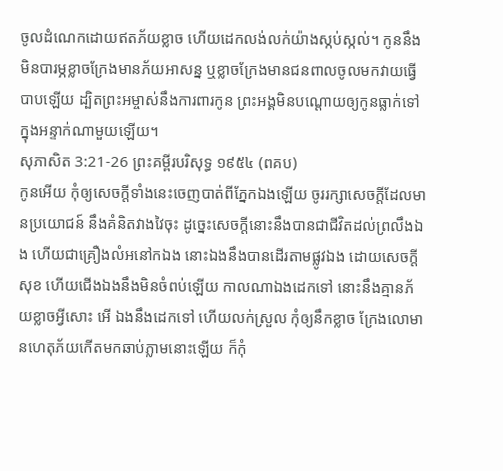ចូលដំណេកដោយឥតភ័យខ្លាច ហើយដេកលង់លក់យ៉ាងស្កប់ស្កល់។ កូននឹងមិនបារម្ភខ្លាចក្រែងមានភ័យអាសន្ន ឬខ្លាចក្រែងមានជនពាលចូលមកវាយធ្វើបាបឡើយ ដ្បិតព្រះអម្ចាស់នឹងការពារកូន ព្រះអង្គមិនបណ្ដោយឲ្យកូនធ្លាក់ទៅក្នុងអន្ទាក់ណាមួយឡើយ។
សុភាសិត 3:21-26 ព្រះគម្ពីរបរិសុទ្ធ ១៩៥៤ (ពគប)
កូនអើយ កុំឲ្យសេចក្ដីទាំងនេះចេញបាត់ពីភ្នែកឯងឡើយ ចូររក្សាសេចក្ដីដែលមានប្រយោជន៍ នឹងគំនិតវាងវៃចុះ ដូច្នេះសេចក្ដីនោះនឹងបានជាជីវិតដល់ព្រលឹងឯង ហើយជាគ្រឿងលំអនៅកឯង នោះឯងនឹងបានដើរតាមផ្លូវឯង ដោយសេចក្ដីសុខ ហើយជើងឯងនឹងមិនចំពប់ឡើយ កាលណាឯងដេកទៅ នោះនឹងគ្មានភ័យខ្លាចអ្វីសោះ អើ ឯងនឹងដេកទៅ ហើយលក់ស្រួល កុំឲ្យនឹកខ្លាច ក្រែងលោមានហេតុភ័យកើតមកឆាប់ភ្លាមនោះឡើយ ក៏កុំ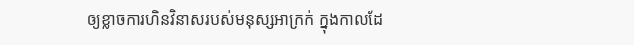ឲ្យខ្លាចការហិនវិនាសរបស់មនុស្សអាក្រក់ ក្នុងកាលដែ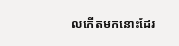លកើតមកនោះដែរ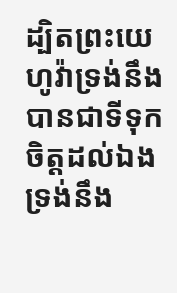ដ្បិតព្រះយេហូវ៉ាទ្រង់នឹងបានជាទីទុកចិត្តដល់ឯង ទ្រង់នឹង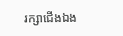រក្សាជើងឯង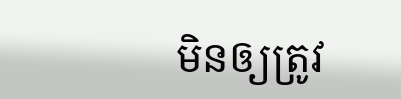មិនឲ្យត្រូវ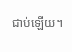ជាប់ឡើយ។